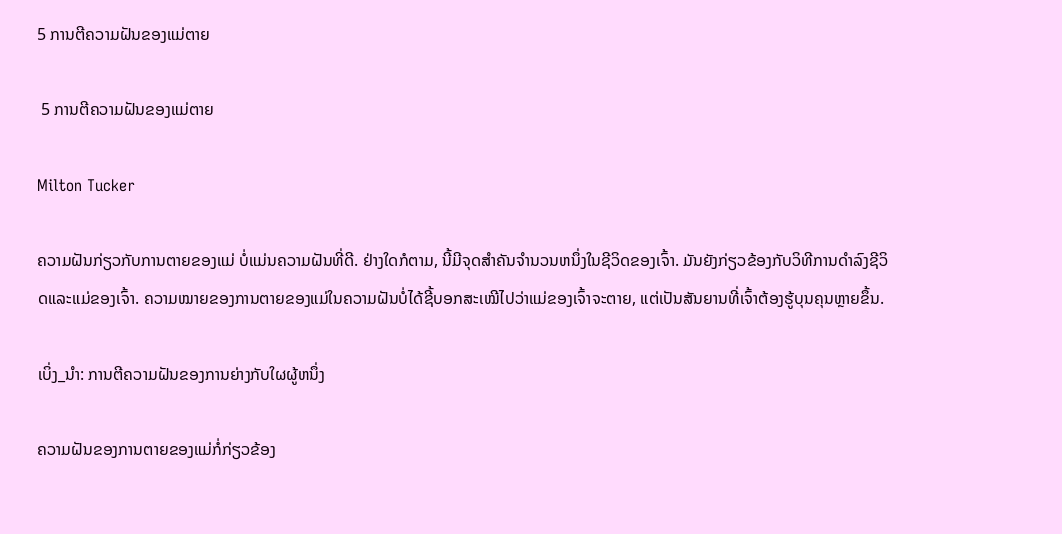5 ການຕີຄວາມຝັນຂອງແມ່ຕາຍ

 5 ການຕີຄວາມຝັນຂອງແມ່ຕາຍ

Milton Tucker

ຄວາມຝັນກ່ຽວກັບການຕາຍຂອງແມ່ ບໍ່ແມ່ນຄວາມຝັນທີ່ດີ. ຢ່າງໃດກໍຕາມ, ນີ້ມີຈຸດສໍາຄັນຈໍານວນຫນຶ່ງໃນຊີວິດຂອງເຈົ້າ. ມັນຍັງກ່ຽວຂ້ອງກັບວິທີການດໍາລົງຊີວິດແລະແມ່ຂອງເຈົ້າ. ຄວາມໝາຍຂອງການຕາຍຂອງແມ່ໃນຄວາມຝັນບໍ່ໄດ້ຊີ້ບອກສະເໝີໄປວ່າແມ່ຂອງເຈົ້າຈະຕາຍ, ແຕ່ເປັນສັນຍານທີ່ເຈົ້າຕ້ອງຮູ້ບຸນຄຸນຫຼາຍຂຶ້ນ.

ເບິ່ງ_ນຳ: ການຕີຄວາມຝັນຂອງການຍ່າງກັບໃຜຜູ້ຫນຶ່ງ

ຄວາມຝັນຂອງການຕາຍຂອງແມ່ກໍ່ກ່ຽວຂ້ອງ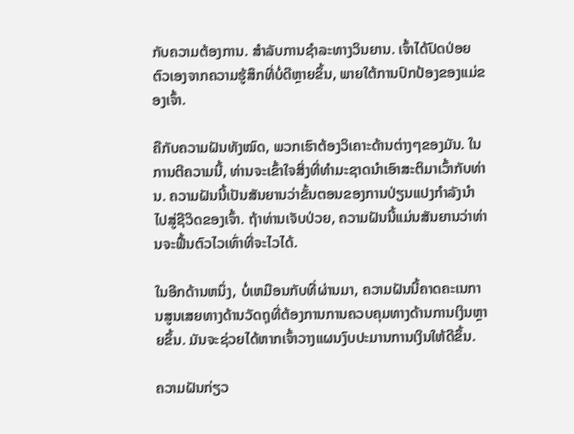ກັບຄວາມຕ້ອງການ. ສໍາລັບການຊໍາລະທາງວິນຍານ. ເຈົ້າໄດ້ປົດປ່ອຍຕົວເອງຈາກຄວາມຮູ້ສຶກທີ່ບໍ່ດີຫຼາຍຂຶ້ນ, ພາຍໃຕ້ການປົກປ້ອງຂອງແມ່ຂອງເຈົ້າ.

ຄືກັບຄວາມຝັນທັງໝົດ, ພວກເຮົາຕ້ອງວິເຄາະດ້ານຕ່າງໆຂອງມັນ. ໃນການຕີຄວາມນີ້, ທ່ານຈະເຂົ້າໃຈສິ່ງທີ່ທໍາມະຊາດນໍາເອົາສະຕິມາເວົ້າກັບທ່ານ. ຄວາມຝັນນີ້ເປັນສັນຍານວ່າຂັ້ນຕອນຂອງການປ່ຽນແປງກໍາລັງນໍາໄປສູ່ຊີວິດຂອງເຈົ້າ. ຖ້າທ່ານເຈັບປ່ວຍ, ຄວາມຝັນນີ້ແມ່ນສັນຍານວ່າທ່ານຈະຟື້ນຕົວໄວເທົ່າທີ່ຈະໄວໄດ້.

ໃນອີກດ້ານຫນຶ່ງ, ບໍ່ເຫມືອນກັບທີ່ຜ່ານມາ, ຄວາມຝັນນີ້ຄາດຄະເນການສູນເສຍທາງດ້ານວັດຖຸທີ່ຕ້ອງການການຄວບຄຸມທາງດ້ານການເງິນຫຼາຍຂຶ້ນ. ມັນຈະຊ່ວຍໄດ້ຫາກເຈົ້າວາງແຜນງົບປະມານການເງິນໃຫ້ດີຂຶ້ນ.

ຄວາມຝັນກ່ຽວ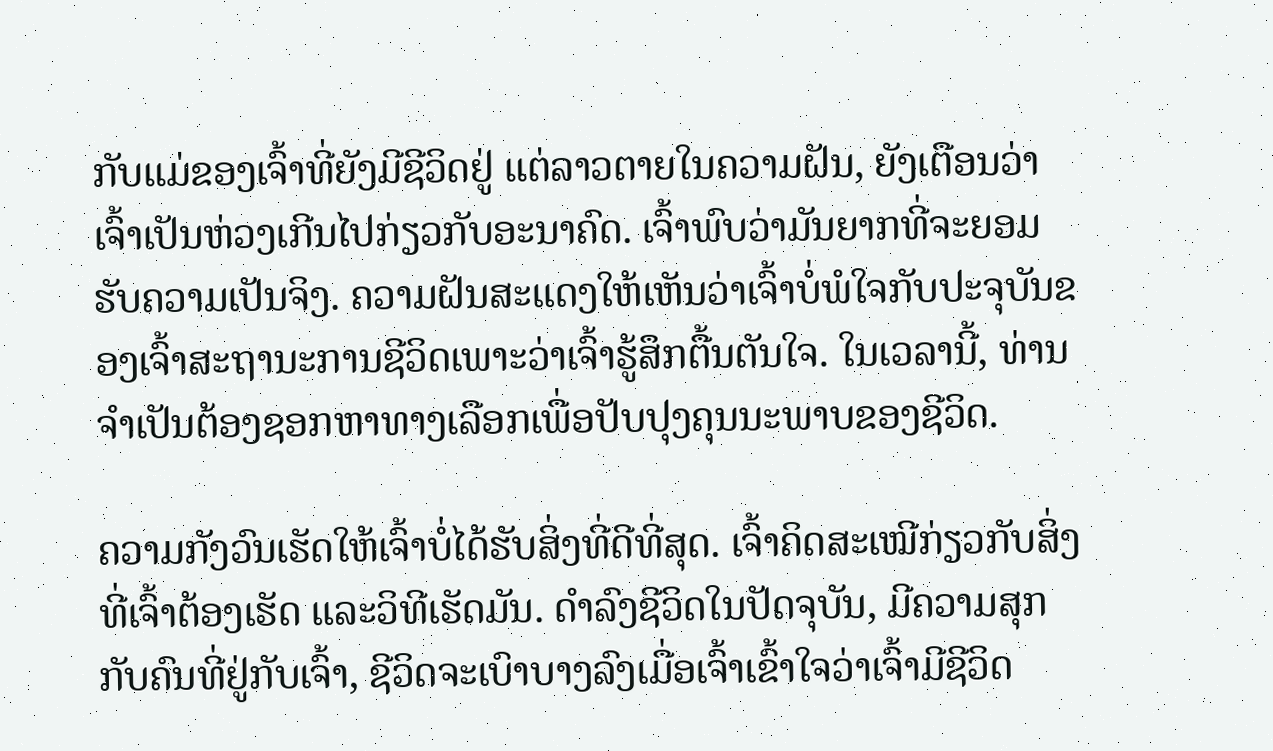ກັບແມ່ຂອງເຈົ້າທີ່ຍັງມີຊີວິດຢູ່ ແຕ່ລາວຕາຍໃນຄວາມຝັນ, ຍັງເຕືອນວ່າເຈົ້າເປັນຫ່ວງເກີນໄປກ່ຽວກັບອະນາຄົດ. ເຈົ້າພົບວ່າມັນຍາກທີ່ຈະຍອມຮັບຄວາມເປັນຈິງ. ຄວາມຝັນສະແດງໃຫ້ເຫັນວ່າເຈົ້າບໍ່ພໍໃຈກັບປະຈຸບັນຂອງເຈົ້າສະຖານະການຊີວິດເພາະວ່າເຈົ້າຮູ້ສຶກຕື້ນຕັນໃຈ. ໃນເວລານີ້, ທ່ານຈໍາເປັນຕ້ອງຊອກຫາທາງເລືອກເພື່ອປັບປຸງຄຸນນະພາບຂອງຊີວິດ.

ຄວາມກັງວົນເຮັດໃຫ້ເຈົ້າບໍ່ໄດ້ຮັບສິ່ງທີ່ດີທີ່ສຸດ. ເຈົ້າຄິດສະເໝີກ່ຽວກັບສິ່ງທີ່ເຈົ້າຕ້ອງເຮັດ ແລະວິທີເຮັດມັນ. ດໍາລົງຊີວິດໃນປັດຈຸບັນ, ມີຄວາມສຸກກັບຄົນທີ່ຢູ່ກັບເຈົ້າ, ຊີວິດຈະເບົາບາງລົງເມື່ອເຈົ້າເຂົ້າໃຈວ່າເຈົ້າມີຊີວິດ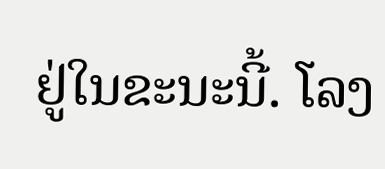ຢູ່ໃນຂະນະນີ້. ໂລງ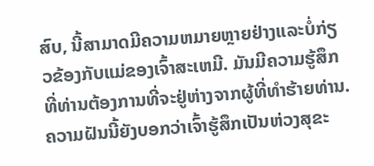ສົບ, ນີ້ສາມາດມີຄວາມຫມາຍຫຼາຍຢ່າງແລະບໍ່ກ່ຽວຂ້ອງກັບແມ່ຂອງເຈົ້າສະເຫມີ. ມັນມີຄວາມຮູ້ສຶກທີ່ທ່ານຕ້ອງການທີ່ຈະຢູ່ຫ່າງຈາກຜູ້ທີ່ທໍາຮ້າຍທ່ານ. ຄວາມຝັນນີ້ຍັງບອກວ່າເຈົ້າຮູ້ສຶກເປັນຫ່ວງສຸຂະ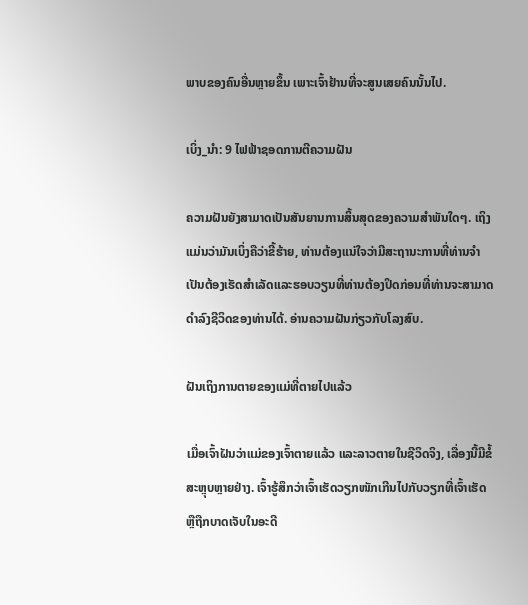ພາບຂອງຄົນອື່ນຫຼາຍຂຶ້ນ ເພາະເຈົ້າຢ້ານທີ່ຈະສູນເສຍຄົນນັ້ນໄປ.

ເບິ່ງ_ນຳ: 9 ໄຟຟ້າຊອດການຕີຄວາມຝັນ

ຄວາມຝັນຍັງສາມາດເປັນສັນຍານການສິ້ນສຸດຂອງຄວາມສຳພັນໃດໆ. ເຖິງແມ່ນວ່າມັນເບິ່ງຄືວ່າຂີ້ຮ້າຍ, ທ່ານຕ້ອງແນ່ໃຈວ່າມີສະຖານະການທີ່ທ່ານຈໍາເປັນຕ້ອງເຮັດສໍາເລັດແລະຮອບວຽນທີ່ທ່ານຕ້ອງປິດກ່ອນທີ່ທ່ານຈະສາມາດດໍາລົງຊີວິດຂອງທ່ານໄດ້. ອ່ານຄວາມຝັນກ່ຽວກັບໂລງສົບ.

ຝັນເຖິງການຕາຍຂອງແມ່ທີ່ຕາຍໄປແລ້ວ

ເມື່ອເຈົ້າຝັນວ່າແມ່ຂອງເຈົ້າຕາຍແລ້ວ ແລະລາວຕາຍໃນຊີວິດຈິງ, ເລື່ອງນີ້ມີຂໍ້ສະຫຼຸບຫຼາຍຢ່າງ. ເຈົ້າຮູ້ສຶກວ່າເຈົ້າເຮັດວຽກໜັກເກີນໄປກັບວຽກທີ່ເຈົ້າເຮັດ ຫຼືຖືກບາດເຈັບໃນອະດີ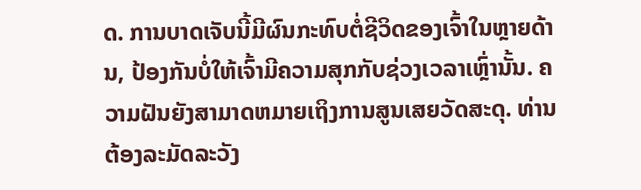ດ. ການບາດເຈັບນີ້ມີຜົນກະທົບຕໍ່ຊີວິດຂອງເຈົ້າໃນຫຼາຍດ້ານ, ປ້ອງກັນບໍ່ໃຫ້ເຈົ້າມີຄວາມສຸກກັບຊ່ວງເວລາເຫຼົ່ານັ້ນ. ຄວາມຝັນຍັງສາມາດຫມາຍເຖິງການສູນເສຍວັດສະດຸ. ທ່ານຕ້ອງລະມັດລະວັງ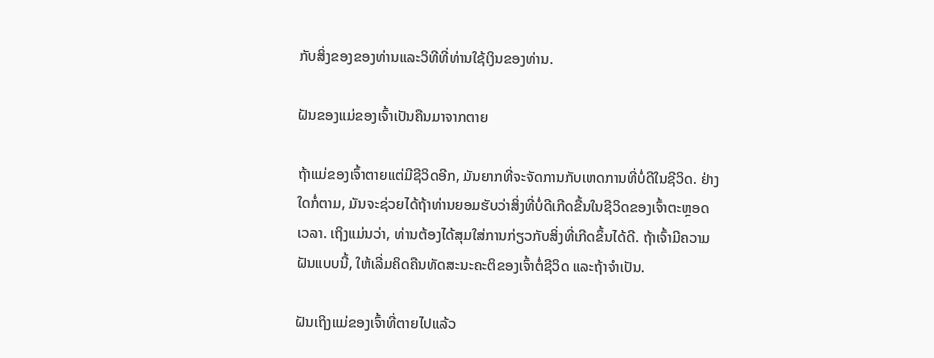ກັບສິ່ງຂອງຂອງທ່ານແລະວິທີທີ່ທ່ານໃຊ້ເງິນຂອງທ່ານ.

ຝັນຂອງແມ່ຂອງເຈົ້າເປັນຄືນມາຈາກຕາຍ

ຖ້າແມ່ຂອງເຈົ້າຕາຍແຕ່ມີຊີວິດອີກ, ມັນຍາກທີ່ຈະຈັດການກັບເຫດການທີ່ບໍ່ດີໃນຊີວິດ. ຢ່າງໃດກໍ່ຕາມ, ມັນຈະຊ່ວຍໄດ້ຖ້າທ່ານຍອມຮັບວ່າສິ່ງທີ່ບໍ່ດີເກີດຂື້ນໃນຊີວິດຂອງເຈົ້າຕະຫຼອດເວລາ. ເຖິງແມ່ນວ່າ, ທ່ານຕ້ອງໄດ້ສຸມໃສ່ການກ່ຽວກັບສິ່ງທີ່ເກີດຂຶ້ນໄດ້ດີ. ຖ້າເຈົ້າມີຄວາມຝັນແບບນີ້, ໃຫ້ເລີ່ມຄິດຄືນທັດສະນະຄະຕິຂອງເຈົ້າຕໍ່ຊີວິດ ແລະຖ້າຈຳເປັນ.

ຝັນເຖິງແມ່ຂອງເຈົ້າທີ່ຕາຍໄປແລ້ວ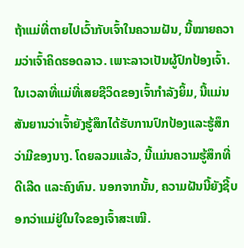ຖ້າແມ່ທີ່ຕາຍໄປເວົ້າກັບເຈົ້າໃນຄວາມຝັນ, ນີ້ໝາຍຄວາມວ່າເຈົ້າຄິດຮອດລາວ. ເພາະລາວເປັນຜູ້ປົກປ້ອງເຈົ້າ. ໃນເວລາທີ່ແມ່ທີ່ເສຍຊີວິດຂອງເຈົ້າກໍາລັງຍິ້ມ, ນີ້ແມ່ນສັນຍານວ່າເຈົ້າຍັງຮູ້ສຶກໄດ້ຮັບການປົກປ້ອງແລະຮູ້ສຶກວ່າມີຂອງນາງ. ໂດຍລວມແລ້ວ, ນີ້ແມ່ນຄວາມຮູ້ສຶກທີ່ດີເລີດ ແລະຄົງທົນ. ນອກຈາກນັ້ນ, ຄວາມຝັນນີ້ຍັງຊີ້ບອກວ່າແມ່ຢູ່ໃນໃຈຂອງເຈົ້າສະເໝີ.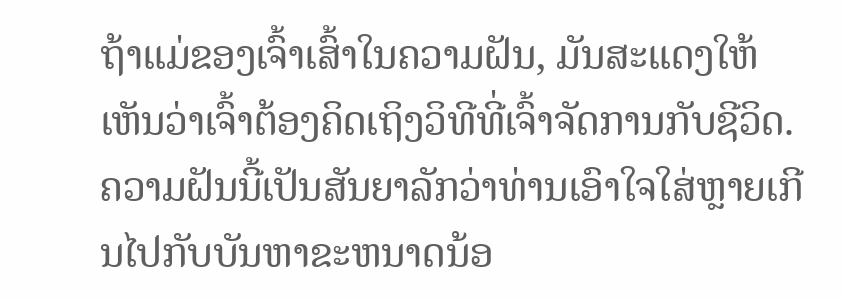ຖ້າແມ່ຂອງເຈົ້າເສົ້າໃນຄວາມຝັນ, ມັນສະແດງໃຫ້ເຫັນວ່າເຈົ້າຕ້ອງຄິດເຖິງວິທີທີ່ເຈົ້າຈັດການກັບຊີວິດ. ຄວາມຝັນນີ້ເປັນສັນຍາລັກວ່າທ່ານເອົາໃຈໃສ່ຫຼາຍເກີນໄປກັບບັນຫາຂະຫນາດນ້ອ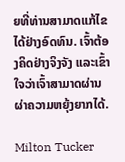ຍທີ່ທ່ານສາມາດແກ້ໄຂໄດ້ຢ່າງອົດທົນ. ເຈົ້າຕ້ອງຄິດຢ່າງຈິງຈັງ ແລະເຂົ້າໃຈວ່າເຈົ້າສາມາດຜ່ານຜ່າຄວາມຫຍຸ້ງຍາກໄດ້.

Milton Tucker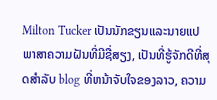Milton Tucker ເປັນນັກຂຽນແລະນາຍແປພາສາຄວາມຝັນທີ່ມີຊື່ສຽງ, ເປັນທີ່ຮູ້ຈັກດີທີ່ສຸດສໍາລັບ blog ທີ່ຫນ້າຈັບໃຈຂອງລາວ, ຄວາມ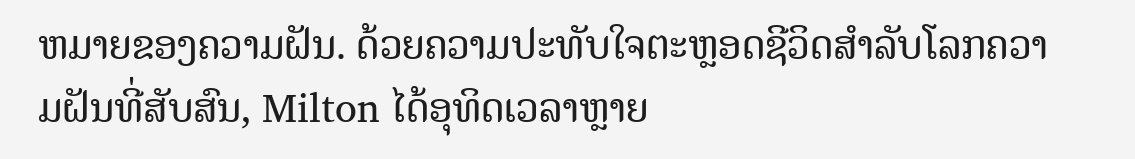ຫມາຍຂອງຄວາມຝັນ. ດ້ວຍຄວາມປະທັບໃຈຕະຫຼອດຊີວິດສໍາລັບໂລກຄວາມຝັນທີ່ສັບສົນ, Milton ໄດ້ອຸທິດເວລາຫຼາຍ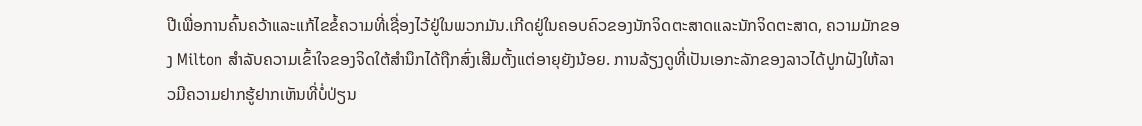ປີເພື່ອການຄົ້ນຄວ້າແລະແກ້ໄຂຂໍ້ຄວາມທີ່ເຊື່ອງໄວ້ຢູ່ໃນພວກມັນ.ເກີດຢູ່ໃນຄອບຄົວຂອງນັກຈິດຕະສາດແລະນັກຈິດຕະສາດ, ຄວາມມັກຂອງ Milton ສໍາລັບຄວາມເຂົ້າໃຈຂອງຈິດໃຕ້ສໍານຶກໄດ້ຖືກສົ່ງເສີມຕັ້ງແຕ່ອາຍຸຍັງນ້ອຍ. ການລ້ຽງດູທີ່ເປັນເອກະລັກຂອງລາວໄດ້ປູກຝັງໃຫ້ລາວມີຄວາມຢາກຮູ້ຢາກເຫັນທີ່ບໍ່ປ່ຽນ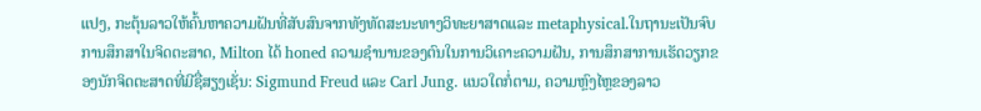ແປງ, ກະຕຸ້ນລາວໃຫ້ຄົ້ນຫາຄວາມຝັນທີ່ສັບສົນຈາກທັງທັດສະນະທາງວິທະຍາສາດແລະ metaphysical.ໃນຖານະເປັນຈົບການສຶກສາໃນຈິດຕະສາດ, Milton ໄດ້ honed ຄວາມຊໍານານຂອງຕົນໃນການວິເຄາະຄວາມຝັນ, ການສຶກສາການເຮັດວຽກຂອງນັກຈິດຕະສາດທີ່ມີຊື່ສຽງເຊັ່ນ: Sigmund Freud ແລະ Carl Jung. ແນວໃດກໍ່ຕາມ, ຄວາມຫຼົງໄຫຼຂອງລາວ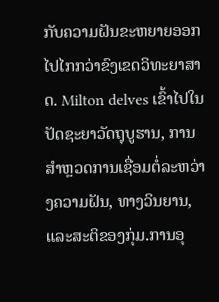ກັບຄວາມຝັນຂະຫຍາຍອອກໄປໄກກວ່າຂົງເຂດວິທະຍາສາດ. Milton delves ເຂົ້າໄປໃນປັດຊະຍາວັດຖຸບູຮານ, ການສໍາຫຼວດການເຊື່ອມຕໍ່ລະຫວ່າງຄວາມຝັນ, ທາງວິນຍານ, ແລະສະຕິຂອງກຸ່ມ.ການອຸ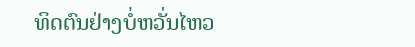ທິດຕົນຢ່າງບໍ່ຫວັ່ນໄຫວ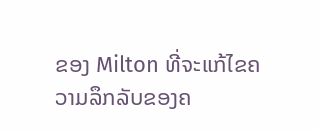ຂອງ Milton ທີ່ຈະແກ້ໄຂຄວາມລຶກລັບຂອງຄ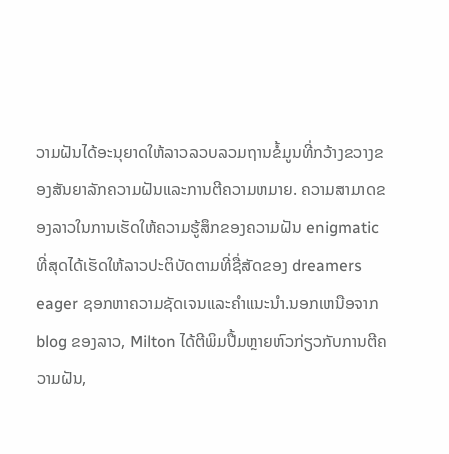ວາມຝັນໄດ້ອະນຸຍາດໃຫ້ລາວລວບລວມຖານຂໍ້ມູນທີ່ກວ້າງຂວາງຂອງສັນຍາລັກຄວາມຝັນແລະການຕີຄວາມຫມາຍ. ຄວາມສາມາດຂອງລາວໃນການເຮັດໃຫ້ຄວາມຮູ້ສຶກຂອງຄວາມຝັນ enigmatic ທີ່ສຸດໄດ້ເຮັດໃຫ້ລາວປະຕິບັດຕາມທີ່ຊື່ສັດຂອງ dreamers eager ຊອກຫາຄວາມຊັດເຈນແລະຄໍາແນະນໍາ.ນອກເຫນືອຈາກ blog ຂອງລາວ, Milton ໄດ້ຕີພິມປື້ມຫຼາຍຫົວກ່ຽວກັບການຕີຄວາມຝັນ,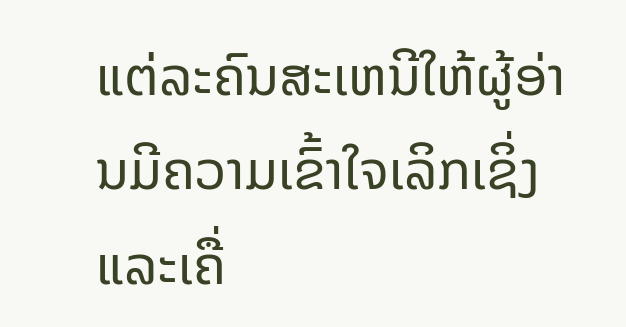ແຕ່ລະຄົນສະເຫນີໃຫ້ຜູ້ອ່ານມີຄວາມເຂົ້າໃຈເລິກເຊິ່ງແລະເຄື່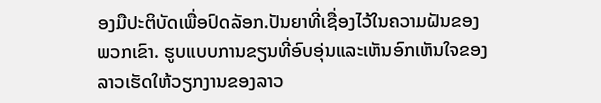ອງມືປະຕິບັດເພື່ອປົດລັອກ.ປັນຍາທີ່ເຊື່ອງໄວ້ໃນຄວາມຝັນຂອງພວກເຂົາ. ຮູບແບບການຂຽນທີ່ອົບອຸ່ນແລະເຫັນອົກເຫັນໃຈຂອງລາວເຮັດໃຫ້ວຽກງານຂອງລາວ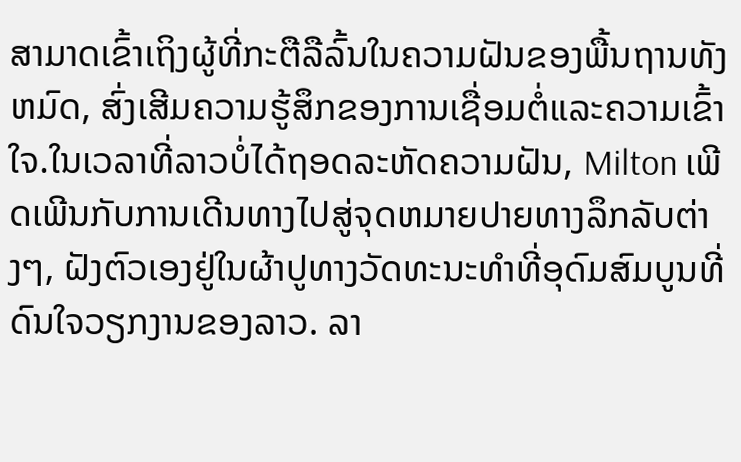ສາມາດເຂົ້າເຖິງຜູ້ທີ່ກະຕືລືລົ້ນໃນຄວາມຝັນຂອງພື້ນຖານທັງຫມົດ, ສົ່ງເສີມຄວາມຮູ້ສຶກຂອງການເຊື່ອມຕໍ່ແລະຄວາມເຂົ້າໃຈ.ໃນເວລາທີ່ລາວບໍ່ໄດ້ຖອດລະຫັດຄວາມຝັນ, Milton ເພີດເພີນກັບການເດີນທາງໄປສູ່ຈຸດຫມາຍປາຍທາງລຶກລັບຕ່າງໆ, ຝັງຕົວເອງຢູ່ໃນຜ້າປູທາງວັດທະນະທໍາທີ່ອຸດົມສົມບູນທີ່ດົນໃຈວຽກງານຂອງລາວ. ລາ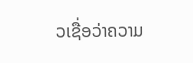ວເຊື່ອວ່າຄວາມ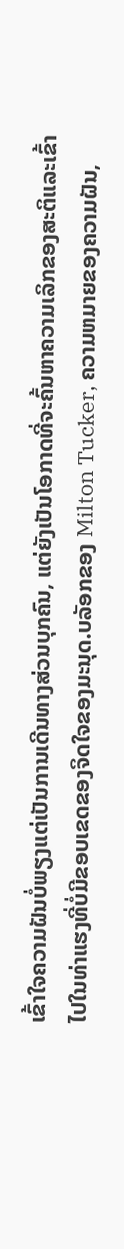ເຂົ້າໃຈຄວາມຝັນບໍ່ພຽງແຕ່ເປັນການເດີນທາງສ່ວນບຸກຄົນ, ແຕ່ຍັງເປັນໂອກາດທີ່ຈະຄົ້ນຫາຄວາມເລິກຂອງສະຕິແລະເຂົ້າໄປໃນທ່າແຮງທີ່ບໍ່ມີຂອບເຂດຂອງຈິດໃຈຂອງມະນຸດ.ບລັອກຂອງ Milton Tucker, ຄວາມຫມາຍຂອງຄວາມຝັນ,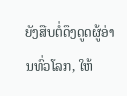ຍັງສືບຕໍ່ດຶງດູດຜູ້ອ່ານທົ່ວໂລກ, ໃຫ້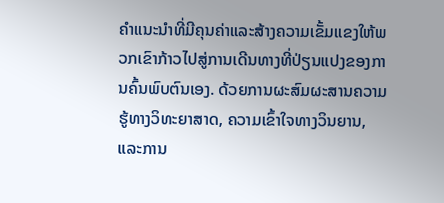ຄໍາແນະນໍາທີ່ມີຄຸນຄ່າແລະສ້າງຄວາມເຂັ້ມແຂງໃຫ້ພວກເຂົາກ້າວໄປສູ່ການເດີນທາງທີ່ປ່ຽນແປງຂອງການຄົ້ນພົບຕົນເອງ. ດ້ວຍການຜະສົມຜະສານຄວາມຮູ້ທາງວິທະຍາສາດ, ຄວາມເຂົ້າໃຈທາງວິນຍານ, ແລະການ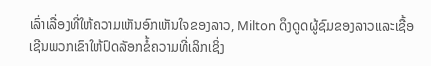ເລົ່າເລື່ອງທີ່ໃຫ້ຄວາມເຫັນອົກເຫັນໃຈຂອງລາວ, Milton ດຶງດູດຜູ້ຊົມຂອງລາວແລະເຊື້ອເຊີນພວກເຂົາໃຫ້ປົດລັອກຂໍ້ຄວາມທີ່ເລິກເຊິ່ງ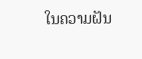ໃນຄວາມຝັນ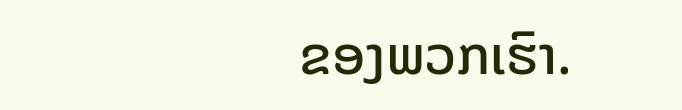ຂອງພວກເຮົາ.